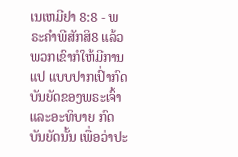ເນເຫມີຢາ 8:8 - ພຣະຄຳພີສັກສິ8 ແລ້ວພວກເຂົາກໍໃຫ້ມີການແປ ແບບປາກເປົ່າກົດບັນຍັດຂອງພຣະເຈົ້າ ແລະອະທິບາຍ ກົດບັນຍັດນັ້ນ ເພື່ອວ່າປະ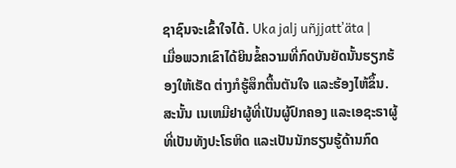ຊາຊົນຈະເຂົ້າໃຈໄດ້. Uka jalj uñjjattʼäta |
ເມື່ອພວກເຂົາໄດ້ຍິນຂໍ້ຄວາມທີ່ກົດບັນຍັດນັ້ນຮຽກຮ້ອງໃຫ້ເຮັດ ຕ່າງກໍຮູ້ສຶກຕື້ນຕັນໃຈ ແລະຮ້ອງໄຫ້ຂຶ້ນ. ສະນັ້ນ ເນເຫມີຢາຜູ້ທີ່ເປັນຜູ້ປົກຄອງ ແລະເອຊະຣາຜູ້ທີ່ເປັນທັງປະໂຣຫິດ ແລະເປັນນັກຮຽນຮູ້ດ້ານກົດ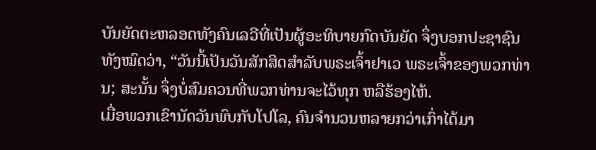ບັນຍັດຕະຫລອດທັງຄົນເລວີທີ່ເປັນຜູ້ອະທິບາຍກົດບັນຍັດ ຈຶ່ງບອກປະຊາຊົນທັງໝົດວ່າ, “ວັນນີ້ເປັນວັນສັກສິດສຳລັບພຣະເຈົ້າຢາເວ ພຣະເຈົ້າຂອງພວກທ່ານ; ສະນັ້ນ ຈຶ່ງບໍ່ສົມຄວນທີ່ພວກທ່ານຈະໄວ້ທຸກ ຫລືຮ້ອງໄຫ້.
ເມື່ອພວກເຂົານັດວັນພົບກັບໂປໂລ, ຄົນຈຳນວນຫລາຍກວ່າເກົ່າໄດ້ມາ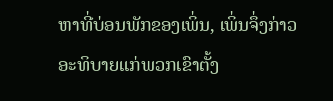ຫາທີ່ບ່ອນພັກຂອງເພິ່ນ, ເພິ່ນຈຶ່ງກ່າວອະທິບາຍແກ່ພວກເຂົາຕັ້ງ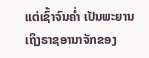ແຕ່ເຊົ້າຈົນຄໍ່າ ເປັນພະຍານເຖິງຣາຊອານາຈັກຂອງ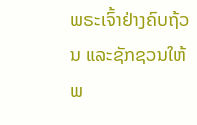ພຣະເຈົ້າຢ່າງຄົບຖ້ວນ ແລະຊັກຊວນໃຫ້ພ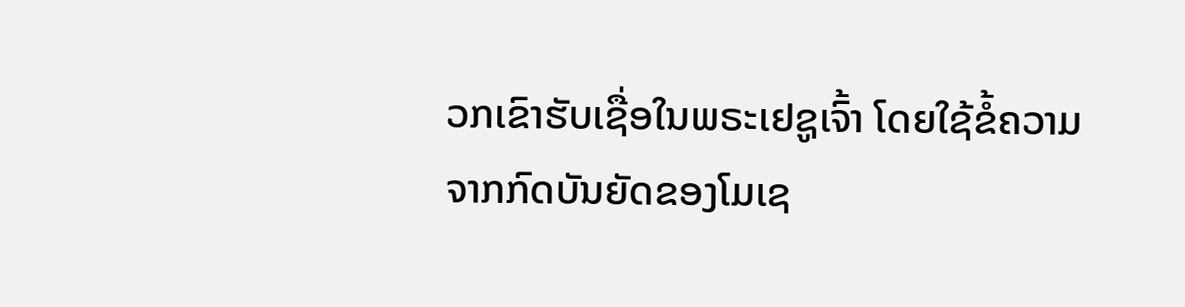ວກເຂົາຮັບເຊື່ອໃນພຣະເຢຊູເຈົ້າ ໂດຍໃຊ້ຂໍ້ຄວາມຈາກກົດບັນຍັດຂອງໂມເຊ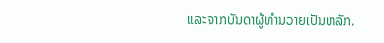ແລະຈາກບັນດາຜູ້ທຳນວາຍເປັນຫລັກ.